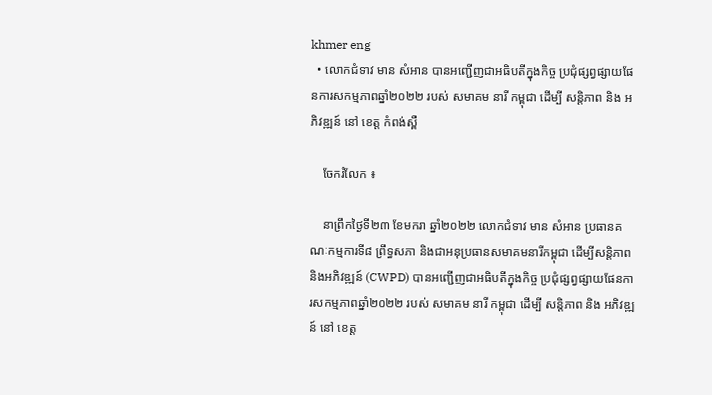khmer eng
  • លោកជំទាវ មាន សំអាន បានអញ្ជើញជាអធិបតីក្នុងកិច្ច ប្រជុំផ្សព្វផ្សាយផែនការសកម្មភាពឆ្នាំ២០២២ របស់ សមាគម នារី កម្ពុជា ដេីម្បី សន្តិភាព និង អភិវឌ្ឍន៍ នៅ ខេត្ត កំពង់ស្ពឺ

    ចែករំលែក ៖

    នាព្រឹកថ្ងៃទី២៣ ខែមករា ឆ្នាំ២០២២ លោកជំទាវ មាន សំអាន ប្រធានគណៈកម្មការទី៨ ព្រឹទ្ធសភា និងជាអនុប្រធានសមាគមនារីកម្ពុជា ដើម្បីសន្តិភាព និងអភិវឌ្ឍន៍ (CWPD) បានអញ្ជើញជាអធិបតីក្នុងកិច្ច ប្រជុំផ្សព្វផ្សាយផែនការសកម្មភាពឆ្នាំ២០២២ របស់ សមាគម នារី កម្ពុជា ដេីម្បី សន្តិភាព និង អភិវឌ្ឍន៍ នៅ ខេត្ត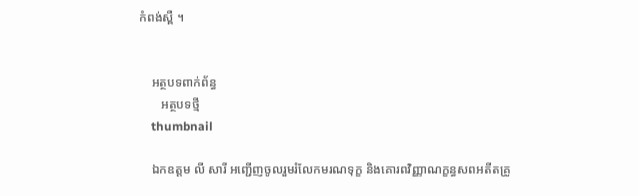កំពង់ស្ពឺ ។


    អត្ថបទពាក់ព័ន្ធ
       អត្ថបទថ្មី
    thumbnail

    ឯកឧត្តម លី សារី អញ្ជើញចូលរួមរំលែកមរណទុក្ខ និងគោរពវិញ្ញាណក្ខន្ធសពអតីតគ្រូ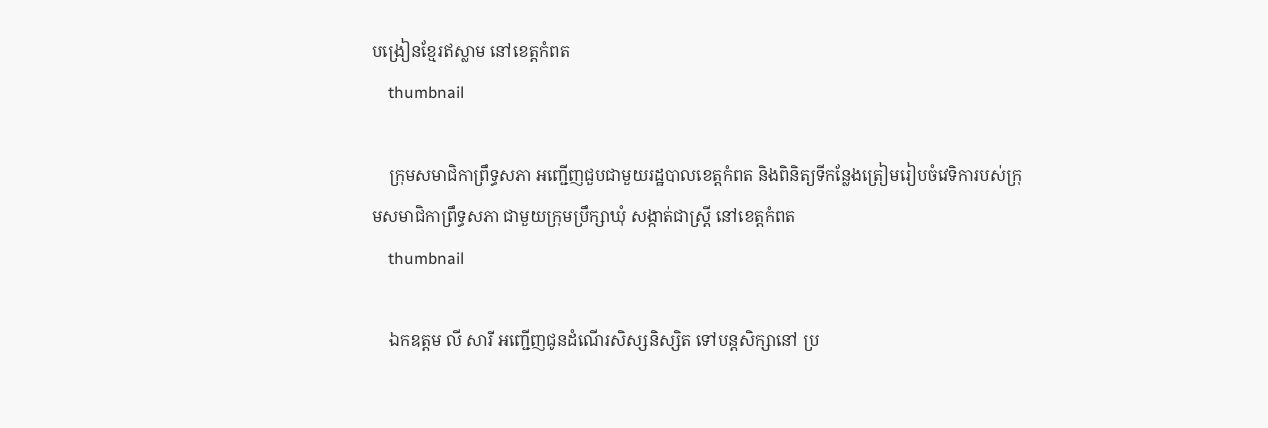បង្រៀនខ្មែរឥស្លាម នៅខេត្តកំពត
    thumbnail

    ក្រុមសមាជិកាព្រឹទ្ធសភា អញ្ជើញជួបជាមួយរដ្ឋបាលខេត្តកំពត និងពិនិត្យទីកន្លែងត្រៀមរៀបចំវេទិការបស់ក្រុមសមាជិកាព្រឹទ្ធសភា ជាមួយក្រុមប្រឹក្សាឃុំ សង្កាត់ជាស្រ្តី នៅខេត្តកំពត
    thumbnail

    ឯកឧត្តម លី សារី អញ្ជើញជូនដំណើរសិស្សនិស្សិត ទៅបន្តសិក្សានៅ ប្រ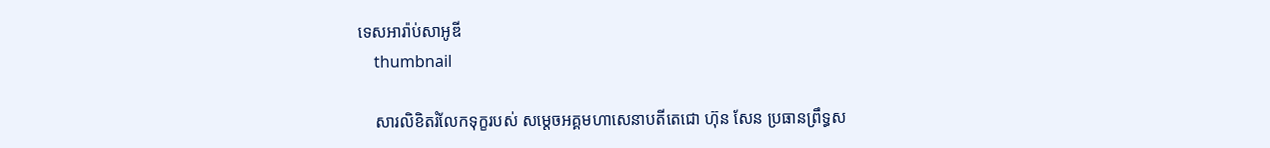ទេសអារ៉ាប់សាអូឌី
    thumbnail

    សារលិខិតរំលែកទុក្ខរបស់ សម្តេចអគ្គមហាសេនាបតីតេជោ ហ៊ុន សែន ប្រធានព្រឹទ្ធស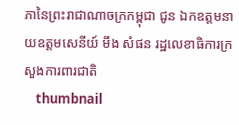ភានៃព្រះរាជាណាចក្រកម្ពុជា ជូន ឯកឧត្តមនាយឧត្តមសេនីយ៍ មឹង សំផន រដ្ឋលេខាធិការក្រសួងការពារជាតិ
    thumbnail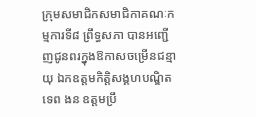ក្រុមសមាជិកសមាជិកាគណៈកម្មការទី៨ ព្រឹទ្ធសភា បានអញ្ជើញជូនពរក្នុងឱកាសចម្រើនជន្មាយុ ឯកឧត្តមកិត្តិសង្គហបណ្ឌិត ទេព ងន ឧត្តមប្រឹ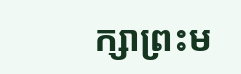ក្សាព្រះម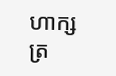ហាក្សត្រ